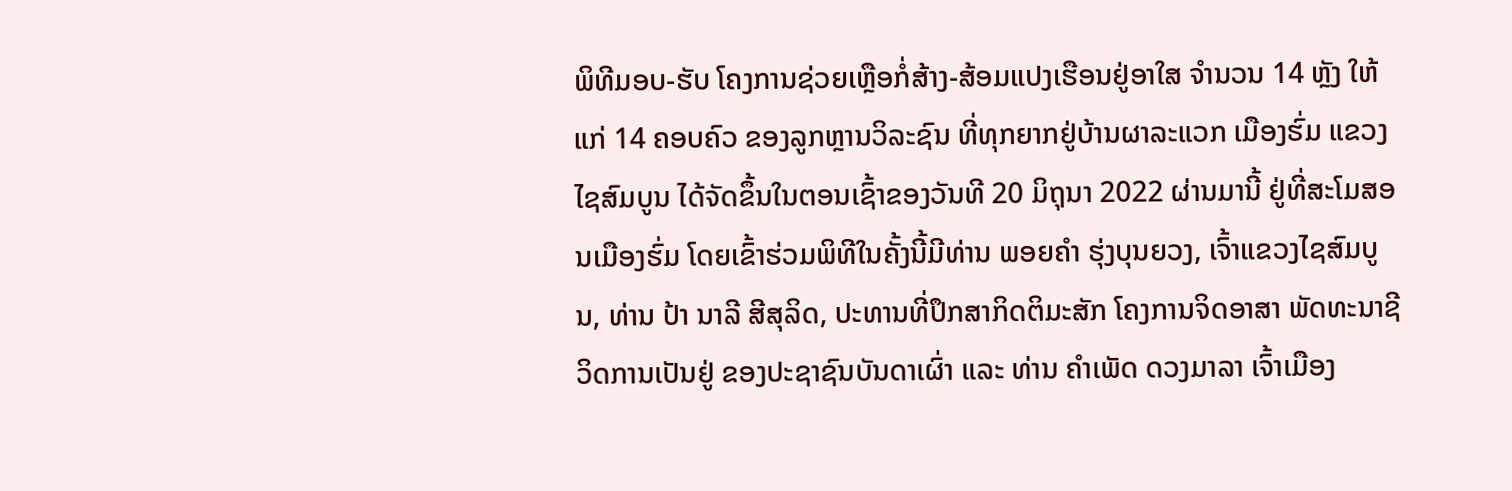ພິທີມອບ-ຮັບ ໂຄງການຊ່ວຍເຫຼືອກໍ່ສ້າງ-ສ້ອມແປງເຮືອນຢູ່ອາໃສ ຈໍານວນ 14 ຫຼັງ ໃຫ້ແກ່ 14 ຄອບຄົວ ຂອງລູກຫຼານວິລະຊົນ ທີ່ທຸກຍາກຢູ່ບ້ານຜາລະແວກ ເມືອງຮົ່ມ ແຂວງໄຊສົມບູນ ໄດ້ຈັດຂຶ້ນໃນຕອນເຊົ້າຂອງວັນທີ 20 ມິຖຸນາ 2022 ຜ່ານມານີ້ ຢູ່ທີ່ສະໂມສອນເມືອງຮົ່ມ ໂດຍເຂົ້າຮ່ວມພິທີໃນຄັ້ງນີ້ມີທ່ານ ພອຍຄໍາ ຮຸ່ງບຸນຍວງ, ເຈົ້າແຂວງໄຊສົມບູນ, ທ່ານ ປ້າ ນາລີ ສີສຸລິດ, ປະທານທີ່ປຶກສາກິດຕິມະສັກ ໂຄງການຈິດອາສາ ພັດທະນາຊີວິດການເປັນຢູ່ ຂອງປະຊາຊົນບັນດາເຜົ່າ ແລະ ທ່ານ ຄໍາເພັດ ດວງມາລາ ເຈົ້າເມືອງ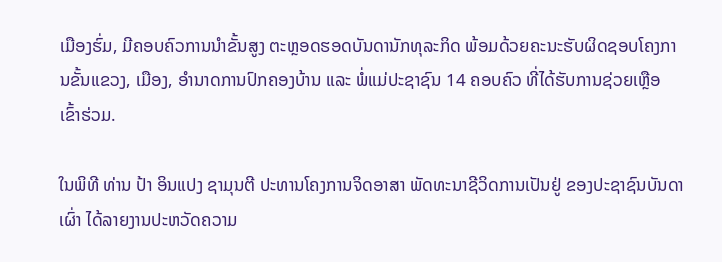ເມືອງຮົ່ມ, ມີຄອບຄົວການນໍາຂັ້ນສູງ ຕະຫຼອດຮອດບັນດານັກທຸລະກິດ ພ້ອມດ້ວຍຄະນະຮັບຜິດຊອບໂຄງການຂັ້ນແຂວງ, ເມືອງ, ອໍານາດການປົກຄອງບ້ານ ແລະ ພໍ່ແມ່ປະຊາຊົນ 14 ຄອບຄົວ ທີ່ໄດ້ຮັບການຊ່ວຍເຫຼືອ ເຂົ້າຮ່ວມ.

ໃນພິທີ ທ່ານ ປ້າ ອິນແປງ ຊາມຸນຕີ ປະທານໂຄງການຈິດອາສາ ພັດທະນາຊີວິດການເປັນຢູ່ ຂອງປະຊາຊົນບັນດາເຜົ່າ ໄດ້ລາຍງານປະຫວັດຄວາມ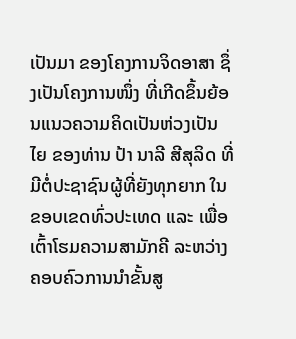ເປັນມາ ຂອງໂຄງການຈິດອາສາ ຊຶ່ງເປັນໂຄງການໜຶ່ງ ທີ່ເກີດຂຶ້ນຍ້ອນແນວຄວາມຄິດເປັນຫ່ວງເປັນໄຍ ຂອງທ່ານ ປ້າ ນາລີ ສີສຸລິດ ທີ່ມີຕໍ່ປະຊາຊົນຜູ້ທີ່ຍັງທຸກຍາກ ໃນຂອບເຂດທົ່ວປະເທດ ແລະ ເພື່ອເຕົ້າໂຮມຄວາມສາມັກຄີ ລະຫວ່າງ ຄອບຄົວການນໍາຂັ້ນສູ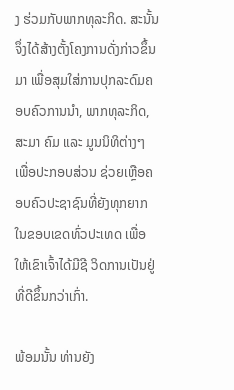ງ ຮ່ວມກັບພາກທຸລະກິດ. ສະນັ້ນ ຈຶ່ງໄດ້ສ້າງຕັ້ງໂຄງການດັ່ງກ່າວຂຶ້ນມາ ເພື່ອສຸມໃສ່ການປຸກລະດົມຄອບຄົວການນໍາ, ພາກທຸລະກິດ, ສະມາ ຄົມ ແລະ ມູນນິທິຕ່າງໆ ເພື່ອປະກອບສ່ວນ ຊ່ວຍເຫຼືອຄອບຄົວປະຊາຊົນທີ່ຍັງທຸກຍາກ ໃນຂອບເຂດທົ່ວປະເທດ ເພື່ອໃຫ້ເຂົາເຈົ້າໄດ້ມີຊີ ວິດການເປັນຢູ່ທີ່ດີຂຶ້ນກວ່າເກົ່າ.

ພ້ອມນັ້ນ ທ່ານຍັງ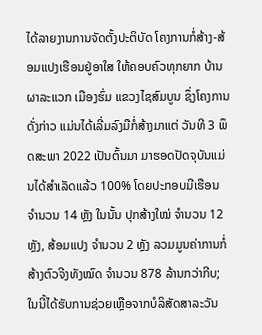ໄດ້ລາຍງານການຈັດຕັ້ງປະຕິບັດ ໂຄງການກໍ່ສ້າງ-ສ້ອມແປງເຮືອນຢູ່ອາໃສ ໃຫ້ຄອບຄົວທຸກຍາກ ບ້ານຜາລະແວກ ເມືອງຮົ່ມ ແຂວງໄຊສົມບູນ ຊຶ່ງໂຄງການດັ່ງກ່າວ ແມ່ນໄດ້ເລີ່ມລົງມືກໍ່ສ້າງມາແຕ່ ວັນທີ 3 ພຶດສະພາ 2022 ເປັນຕົ້ນມາ ມາຮອດປັດຈຸບັນແມ່ນໄດ້ສໍາເລັດແລ້ວ 100% ໂດຍປະກອບມີເຮືອນ ຈໍານວນ 14 ຫຼັງ ໃນນັ້ນ ປຸກສ້າງໃໝ່ ຈໍານວນ 12 ຫຼັງ, ສ້ອມແປງ ຈໍານວນ 2 ຫຼັງ ລວມມູນຄ່າການກໍ່ສ້າງຕົວຈີງທັງໝົດ ຈໍານວນ 878 ລ້ານກວ່າກີບ; ໃນນີ້ໄດ້ຮັບການຊ່ວຍເຫຼືອຈາກບໍລິສັດສາລະວັນ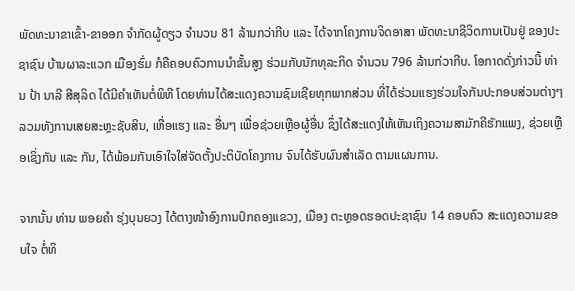ພັດທະນາຂາເຂົ້າ-ຂາອອກ ຈໍາກັດຜູ້ດຽວ ຈໍານວນ 81 ລ້ານກວ່າກີບ ແລະ ໄດ້ຈາກໂຄງການຈິດອາສາ ພັດທະນາຊີວິດການເປັນຢູ່ ຂອງປະຊາຊົນ ບ້ານຜາລະແວກ ເມືອງຮົ່ມ ກໍຄືຄອບຄົວການນໍາຂັ້ນສູງ ຮ່ວມກັບນັກທຸລະກິດ ຈໍານວນ 796 ລ້ານກ່ວາກີບ. ໂອກາດດັ່ງກ່າວນີ້ ທ່ານ ປ້າ ນາລີ ສີສຸລິດ ໄດ້ມີຄໍາເຫັນຕໍ່ພິທີ ໂດຍທ່ານໄດ້ສະແດງຄວາມຊົມເຊີຍທຸກພາກສ່ວນ ທີ່ໄດ້ຮ່ວມແຮງຮ່ວມໃຈກັນປະກອບສ່ວນຕ່າງໆ ລວມທັງການເສຍສະຫຼະຊັບສິນ, ເຫື່ອແຮງ ແລະ ອື່ນໆ ເພື່ອຊ່ວຍເຫຼືອຜູ້ອື່ນ ຊຶ່ງໄດ້ສະແດງໃຫ້ເຫັນເຖິງຄວາມສາມັກຄີຮັກແພງ, ຊ່ວຍເຫຼືອເຊິ່ງກັນ ແລະ ກັນ, ໄດ້ພ້ອມກັນເອົາໃຈໃສ່ຈັດຕັ້ງປະຕິບັດໂຄງການ ຈົນໄດ້ຮັບຜົນສໍາເລັດ ຕາມແຜນການ.

ຈາກນັ້ນ ທ່ານ ພອຍຄໍາ ຮຸ່ງບຸນຍວງ ໄດ້ຕາງໜ້າອົງການປົກຄອງແຂວງ, ເມືອງ ຕະຫຼອດຮອດປະຊາຊົນ 14 ຄອບຄົວ ສະແດງຄວາມຂອບໃຈ ຕໍ່ທິ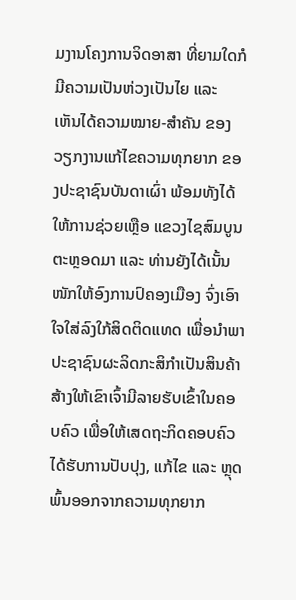ມງານໂຄງການຈິດອາສາ ທີ່ຍາມໃດກໍມີຄວາມເປັນຫ່ວງເປັນໄຍ ແລະ ເຫັນໄດ້ຄວາມໝາຍ-ສໍາຄັນ ຂອງວຽກງານແກ້ໄຂຄວາມທຸກຍາກ ຂອງປະຊາຊົນບັນດາເຜົ່າ ພ້ອມທັງໄດ້ໃຫ້ການຊ່ວຍເຫຼືອ ແຂວງໄຊສົມບູນ ຕະຫຼອດມາ ແລະ ທ່ານຍັງໄດ້ເນັ້ນໜັກໃຫ້ອົງການປົຄອງເມືອງ ຈົ່ງເອົາໃຈໃສ່ລົງໃກ້ສິດຕິດແທດ ເພື່ອນໍາພາປະຊາຊົນຜະລິດກະສິກໍາເປັນສິນຄ້າ ສ້າງໃຫ້ເຂົາເຈົ້າມີລາຍຮັບເຂົ້າໃນຄອບຄົວ ເພື່ອໃຫ້ເສດຖະກິດຄອບຄົວໄດ້ຮັບການປັບປຸງ, ແກ້ໄຂ ແລະ ຫຼຸດພົ້ນອອກຈາກຄວາມທຸກຍາກ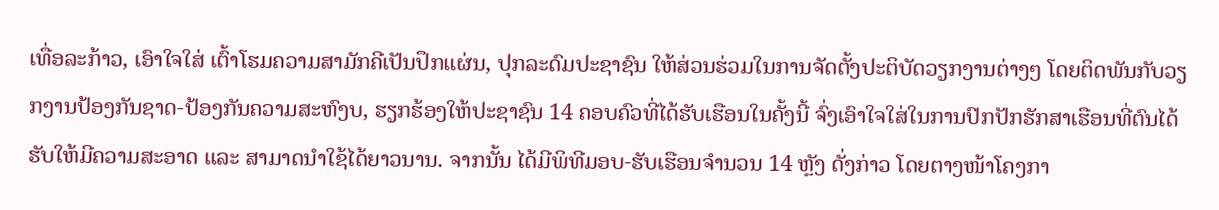ເທື່ອລະກ້າວ, ເອົາໃຈໃສ່ ເຕົ້າໂຮມຄວາມສາມັກຄີເປັນປຶກແຜ່ນ, ປຸກລະດົມປະຊາຊົນ ໃຫ້ສ່ວນຮ່ວມໃນການຈັດຕັ້ງປະຕິບັດວຽກງານຕ່າງໆ ໂດຍຕິດພັນກັບວຽກງານປ້ອງກັນຊາດ-ປ້ອງກັນຄວາມສະຫົງບ, ຮຽກຮ້ອງໃຫ້ປະຊາຊົນ 14 ຄອບຄົວທີ່ໄດ້ຮັບເຮືອນໃນຄັ້ງນີ້ ຈົ່ງເອົາໃຈໃສ່ໃນການປົກປັກຮັກສາເຮືອນທີ່ຕົນໄດ້ຮັບໃຫ້ມີຄວາມສະອາດ ແລະ ສາມາດນໍາໃຊ້ໄດ້ຍາວນານ. ຈາກນັ້ນ ໄດ້ມີພິທີມອບ-ຮັບເຮືອນຈໍານວນ 14 ຫຼັງ ດັ່ງກ່າວ ໂດຍຕາງໜ້າໂຄງກາ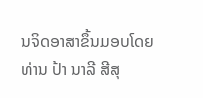ນຈິດອາສາຂຶ້ນມອບໂດຍທ່ານ ປ້າ ນາລີ ສີສຸ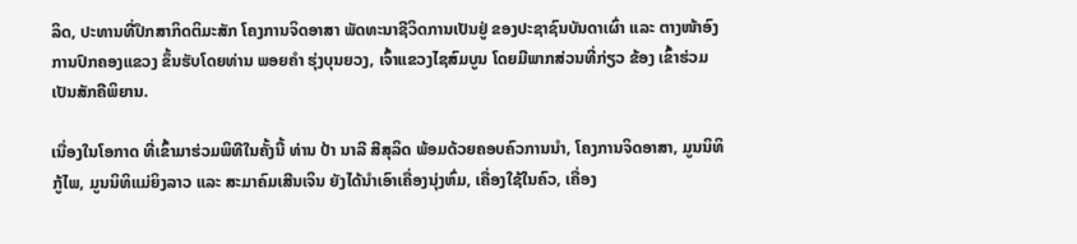ລິດ, ປະທານທີ່ປຶກສາກິດຕິມະສັກ ໂຄງການຈິດອາສາ ພັດທະນາຊີວິດການເປັນຢູ່ ຂອງປະຊາຊົນບັນດາເຜົ່າ ແລະ ຕາງໜ້າອົງການປົກຄອງແຂວງ ຂຶ້ນຮັບໂດຍທ່ານ ພອຍຄໍາ ຮຸ່ງບຸນຍວງ, ເຈົ້າແຂວງໄຊສົມບູນ ໂດຍມີພາກສ່ວນທີ່ກ່ຽວ ຂ້ອງ ເຂົ້າຮ່ວມເປັນສັກຄີພິຍານ.

ເນື່ອງໃນໂອກາດ ທີ່ເຂົ້າມາຮ່ວມພິທີໃນຄັ້ງນີ້ ທ່ານ ປ້າ ນາລີ ສີສຸລິດ ພ້ອມດ້ວຍຄອບຄົວການນໍາ, ໂຄງການຈິດອາສາ, ມູນນິທິກູ້ໄພ, ມູນນິທິແມ່ຍິງລາວ ແລະ ສະມາຄົມເສີນເຈິນ ຍັງໄດ້ນໍາເອົາເຄື່ອງນຸ່ງຫົ່ມ, ເຄື່ອງໃຊ້ໃນຄົວ, ເຄື່ອງ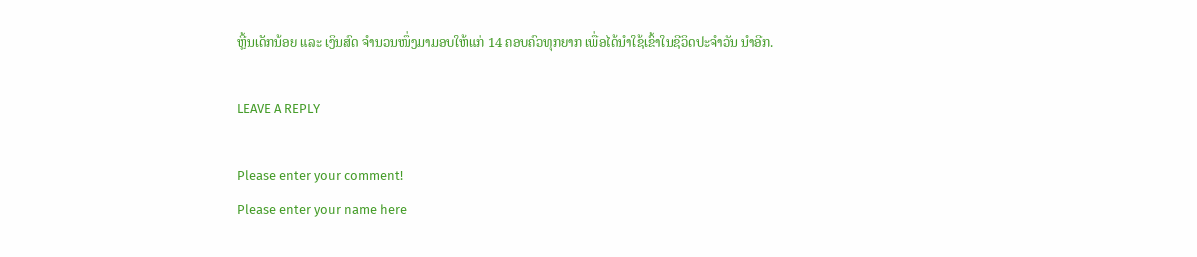ຫຼີ້ນເດັກນ້ອຍ ແລະ ເງິນສົດ ຈໍານວນໜຶ່ງມາມອບໃຫ້ແກ່ 14 ຄອບຄົວທຸກຍາກ ເພື່ອໄດ້ນໍາໃຊ້ເຂົ້າໃນຊີວິດປະຈໍາວັນ ນໍາອີກ.

LEAVE A REPLY

Please enter your comment!
Please enter your name here